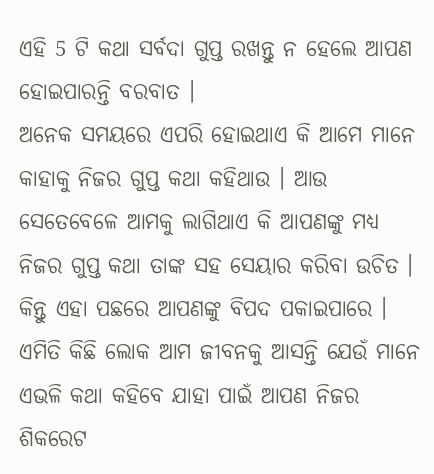ଏହି 5 ଟି କଥା ସର୍ବଦା ଗୁପ୍ତ ରଖନ୍ତୁ ନ ହେଲେ ଆପଣ ହୋଇପାରନ୍ତି ବରବାତ ।
ଅନେକ ସମୟରେ ଏପରି ହୋଇଥାଏ କି ଆମେ ମାନେ କାହାକୁ ନିଜର ଗୁପ୍ତ କଥା କହିଥାଉ । ଆଉ ସେତେବେଳେ ଆମକୁ ଲାଗିଥାଏ କି ଆପଣଙ୍କୁ ମଧ୍ୟ ନିଜର ଗୁପ୍ତ କଥା ତାଙ୍କ ସହ ସେୟାର କରିବା ଉଚିତ । କିନ୍ତୁ ଏହା ପଛରେ ଆପଣଙ୍କୁ ବିପଦ ପକାଇପାରେ । ଏମିତି କିଛି ଲୋକ ଆମ ଜୀବନକୁ ଆସନ୍ତି ଯେଉଁ ମାନେ ଏଭଳି କଥା କହିବେ ଯାହା ପାଇଁ ଆପଣ ନିଜର ଶିକରେଟ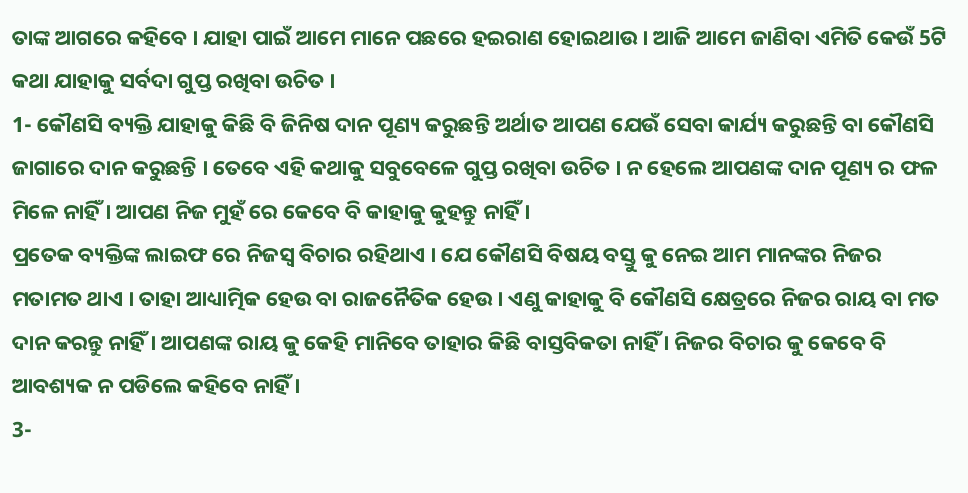ତାଙ୍କ ଆଗରେ କହିବେ । ଯାହା ପାଇଁ ଆମେ ମାନେ ପଛରେ ହଇରାଣ ହୋଇଥାଉ । ଆଜି ଆମେ ଜାଣିବା ଏମିତି କେଉଁ 5ଟି କଥା ଯାହାକୁ ସର୍ବଦା ଗୁପ୍ତ ରଖିବା ଉଚିତ ।
1- କୌଣସି ବ୍ୟକ୍ତି ଯାହାକୁ କିଛି ବି ଜିନିଷ ଦାନ ପୂଣ୍ୟ କରୁଛନ୍ତି ଅର୍ଥାତ ଆପଣ ଯେଉଁ ସେବା କାର୍ଯ୍ୟ କରୁଛନ୍ତି ବା କୌଣସି ଜାଗାରେ ଦାନ କରୁଛନ୍ତି । ତେବେ ଏହି କଥାକୁ ସବୁବେଳେ ଗୁପ୍ତ ରଖିବା ଉଚିତ । ନ ହେଲେ ଆପଣଙ୍କ ଦାନ ପୂଣ୍ୟ ର ଫଳ ମିଳେ ନାହିଁ । ଆପଣ ନିଜ ମୁହଁ ରେ କେବେ ବି କାହାକୁ କୁହନ୍ତୁ ନାହିଁ ।
ପ୍ରତେକ ବ୍ୟକ୍ତିଙ୍କ ଲାଇଫ ରେ ନିଜସ୍ଵ ବିଚାର ରହିଥାଏ । ଯେ କୌଣସି ବିଷୟ ବସ୍ତୁ କୁ ନେଇ ଆମ ମାନଙ୍କର ନିଜର ମତାମତ ଥାଏ । ତାହା ଆଧ୍ୟାତ୍ମିକ ହେଉ ବା ରାଜନୈତିକ ହେଉ । ଏଣୁ କାହାକୁ ବି କୌଣସି କ୍ଷେତ୍ରରେ ନିଜର ରାୟ ବା ମତ ଦାନ କରନ୍ତୁ ନାହିଁ । ଆପଣଙ୍କ ରାୟ କୁ କେହି ମାନିବେ ତାହାର କିଛି ବାସ୍ତବିକତା ନାହିଁ । ନିଜର ବିଚାର କୁ କେବେ ବି ଆବଶ୍ୟକ ନ ପଡିଲେ କହିବେ ନାହିଁ ।
3-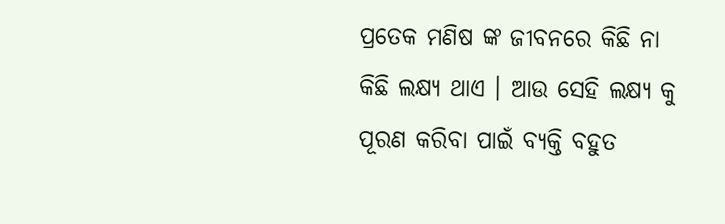ପ୍ରତେକ ମଣିଷ ଙ୍କ ଜୀବନରେ କିଛି ନା କିଛି ଲକ୍ଷ୍ୟ ଥାଏ । ଆଉ ସେହି ଲକ୍ଷ୍ୟ କୁ ପୂରଣ କରିବା ପାଇଁ ବ୍ୟକ୍ତି ବହୁତ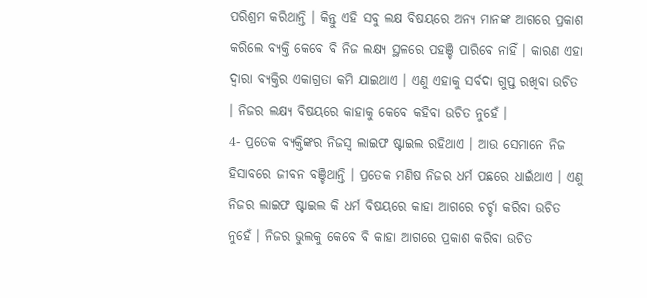ପରିଶ୍ରମ କରିଥାନ୍ତି । କିନ୍ତୁ ଏହି ସବୁ ଲକ୍ଷ ବିଷୟରେ ଅନ୍ୟ ମାନଙ୍କ ଆଗରେ ପ୍ରକାଶ କରିଲେ ବ୍ୟକ୍ତି କେବେ ବି ନିଜ ଲକ୍ଷ୍ୟ ସ୍ଥଳରେ ପହଞ୍ଚି ପାରିବେ ନାହିଁ । କାରଣ ଏହା ଦ୍ଵାରା ବ୍ଯକ୍ତିର ଏକାଗ୍ରତା କମି ଯାଇଥାଏ । ଏଣୁ ଏହାକୁ ସର୍ବଦା ଗୁପ୍ତ ରଖିବା ଉଚିତ । ନିଜର ଲକ୍ଷ୍ୟ ବିଷୟରେ କାହାକୁ କେବେ କହିବା ଉଚିତ ନୁହେଁ ।
4- ପ୍ରତେକ ବ୍ୟକ୍ତିଙ୍କର ନିଜସ୍ଵ ଲାଇଫ ଷ୍ଟାଇଲ ରହିଥାଏ । ଆଉ ସେମାନେ ନିଜ ହିସାବରେ ଜୀବନ ବଞ୍ଚିଥାନ୍ତି । ପ୍ରତେକ ମଣିଷ ନିଜର ଧର୍ମ ପଛରେ ଧାଇଁଥାଏ । ଏଣୁ ନିଜର ଲାଇଫ ଷ୍ଟାଇଲ କି ଧର୍ମ ବିଷୟରେ କାହା ଆଗରେ ଚର୍ଚ୍ଚା କରିବା ଉଚିତ ନୁହେଁ । ନିଜର ଭୁଲକୁ କେବେ ବି କାହା ଆଗରେ ପ୍ରକାଶ କରିବା ଉଚିତ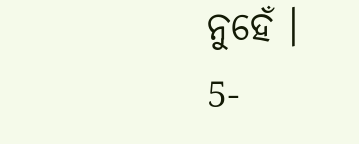ନୁହେଁ ।
5-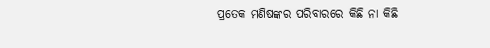ପ୍ରତେକ ମଣିଷଙ୍କର ପରିବାରରେ କିଛି ନା କିଛି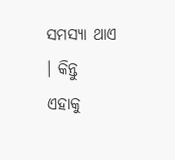ସମସ୍ଯା ଥାଏ । କିନ୍ତୁ ଏହାକୁ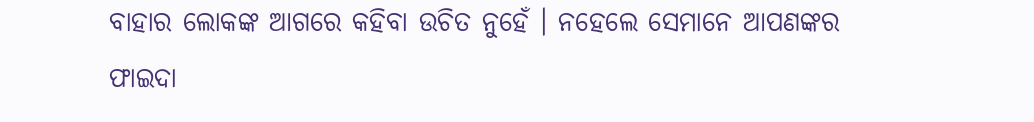ବାହାର ଲୋକଙ୍କ ଆଗରେ କହିବା ଉଚିତ ନୁହେଁ । ନହେଲେ ସେମାନେ ଆପଣଙ୍କର ଫାଇଦା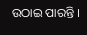ଉଠାଇ ପାରନ୍ତି ।